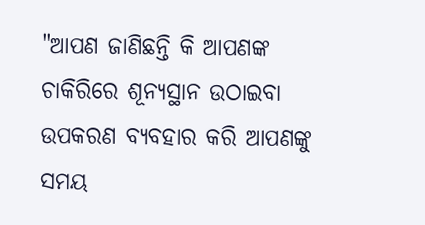"ଆପଣ ଜାଣିଛନ୍ତି କି ଆପଣଙ୍କ ଚାକିରିରେ ଶୂନ୍ୟସ୍ଥାନ ଉଠାଇବା ଉପକରଣ ବ୍ୟବହାର କରି ଆପଣଙ୍କୁ ସମୟ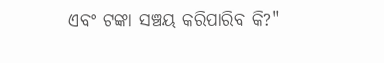ଏବଂ ଟଙ୍କା ସଞ୍ଚୟ କରିପାରିବ କି?"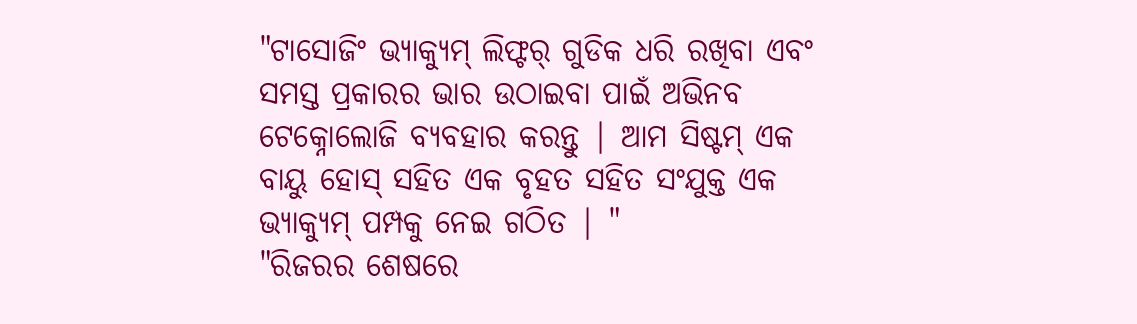"ଟାସୋଜିଂ ଭ୍ୟାକ୍ୟୁମ୍ ଲିଫ୍ଟର୍ ଗୁଡିକ ଧରି ରଖିବା ଏବଂ ସମସ୍ତ ପ୍ରକାରର ଭାର ଉଠାଇବା ପାଇଁ ଅଭିନବ ଟେକ୍ନୋଲୋଜି ବ୍ୟବହାର କରନ୍ତୁ | ଆମ ସିଷ୍ଟମ୍ ଏକ ବାୟୁ ହୋସ୍ ସହିତ ଏକ ବୃହତ ସହିତ ସଂଯୁକ୍ତ ଏକ ଭ୍ୟାକ୍ୟୁମ୍ ପମ୍ପକୁ ନେଇ ଗଠିତ | "
"ରିଜରର ଶେଷରେ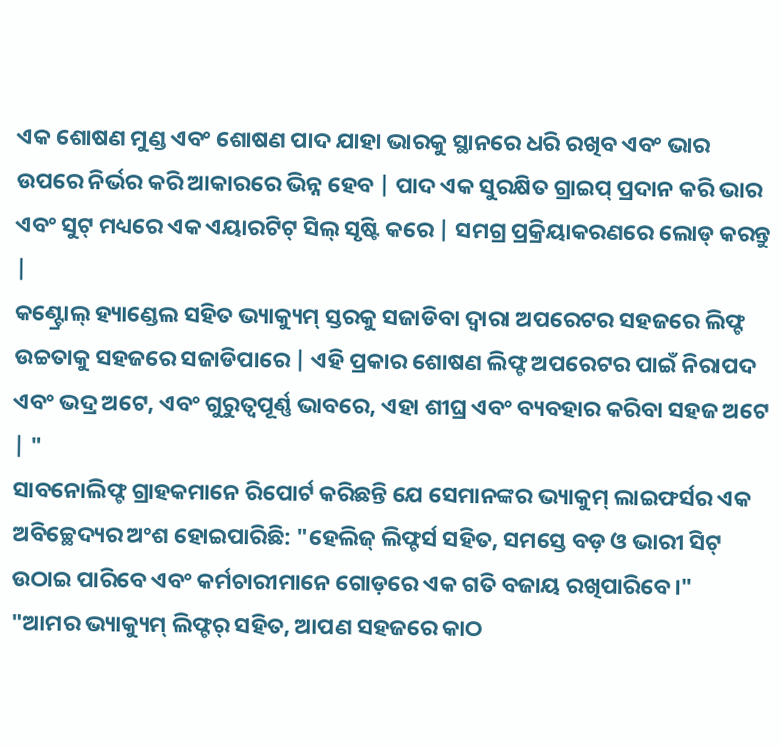ଏକ ଶୋଷଣ ମୁଣ୍ଡ ଏବଂ ଶୋଷଣ ପାଦ ଯାହା ଭାରକୁ ସ୍ଥାନରେ ଧରି ରଖିବ ଏବଂ ଭାର ଉପରେ ନିର୍ଭର କରି ଆକାରରେ ଭିନ୍ନ ହେବ | ପାଦ ଏକ ସୁରକ୍ଷିତ ଗ୍ରାଇପ୍ ପ୍ରଦାନ କରି ଭାର ଏବଂ ସୁଟ୍ ମଧ୍ୟରେ ଏକ ଏୟାରଟିଟ୍ ସିଲ୍ ସୃଷ୍ଟି କରେ | ସମଗ୍ର ପ୍ରକ୍ରିୟାକରଣରେ ଲୋଡ୍ କରନ୍ତୁ |
କଣ୍ଟ୍ରୋଲ୍ ହ୍ୟାଣ୍ଡେଲ ସହିତ ଭ୍ୟାକ୍ୟୁମ୍ ସ୍ତରକୁ ସଜାଡିବା ଦ୍ୱାରା ଅପରେଟର ସହଜରେ ଲିଫ୍ଟ ଉଚ୍ଚତାକୁ ସହଜରେ ସଜାଡିପାରେ | ଏହି ପ୍ରକାର ଶୋଷଣ ଲିଫ୍ଟ ଅପରେଟର ପାଇଁ ନିରାପଦ ଏବଂ ଭଦ୍ର ଅଟେ, ଏବଂ ଗୁରୁତ୍ୱପୂର୍ଣ୍ଣ ଭାବରେ, ଏହା ଶୀଘ୍ର ଏବଂ ବ୍ୟବହାର କରିବା ସହଜ ଅଟେ | "
ସାବନୋଲିଫ୍ଟ ଗ୍ରାହକମାନେ ରିପୋର୍ଟ କରିଛନ୍ତି ଯେ ସେମାନଙ୍କର ଭ୍ୟାକୁମ୍ ଲାଇଫର୍ସର ଏକ ଅବିଚ୍ଛେଦ୍ୟର ଅଂଶ ହୋଇପାରିଛି: "ହେଲିଜ୍ ଲିଫ୍ଟର୍ସ ସହିତ, ସମସ୍ତେ ବଡ଼ ଓ ଭାରୀ ସିଟ୍ ଉଠାଇ ପାରିବେ ଏବଂ କର୍ମଚାରୀମାନେ ଗୋଡ଼ରେ ଏକ ଗତି ବଜାୟ ରଖିପାରିବେ।"
"ଆମର ଭ୍ୟାକ୍ୟୁମ୍ ଲିଫ୍ଟର୍ ସହିତ, ଆପଣ ସହଜରେ କାଠ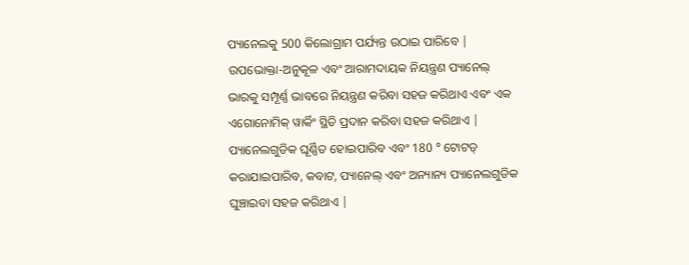ପ୍ୟାନେଲକୁ 500 କିଲୋଗ୍ରାମ ପର୍ଯ୍ୟନ୍ତ ଉଠାଇ ପାରିବେ | ଉପଭୋକ୍ତା-ଅନୁକୂଳ ଏବଂ ଆରାମଦାୟକ ନିୟନ୍ତ୍ରଣ ପ୍ୟାନେଲ୍ ଭାରକୁ ସମ୍ପୂର୍ଣ୍ଣ ଭାବରେ ନିୟନ୍ତ୍ରଣ କରିବା ସହଜ କରିଥାଏ ଏବଂ ଏକ ଏଗୋନୋମିକ୍ ୱାର୍କିଂ ସ୍ଥିତି ପ୍ରଦାନ କରିବା ସହଜ କରିଥାଏ |
ପ୍ୟାନେଲଗୁଡିକ ଘୂର୍ଣ୍ଣିତ ହୋଇପାରିବ ଏବଂ 180 ° ଟୋଟଡ୍ କରାଯାଇପାରିବ, କବାଟ, ପ୍ୟାନେଲ୍ ଏବଂ ଅନ୍ୟାନ୍ୟ ପ୍ୟାନେଲଗୁଡିକ ଘୁଞ୍ଚାଇବା ସହଜ କରିଥାଏ |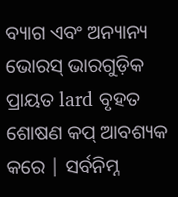ବ୍ୟାଗ ଏବଂ ଅନ୍ୟାନ୍ୟ ଭୋରସ୍ ଭାରଗୁଡ଼ିକ ପ୍ରାୟତ lard ବୃହତ ଶୋଷଣ କପ୍ ଆବଶ୍ୟକ କରେ | ସର୍ବନିମ୍ନ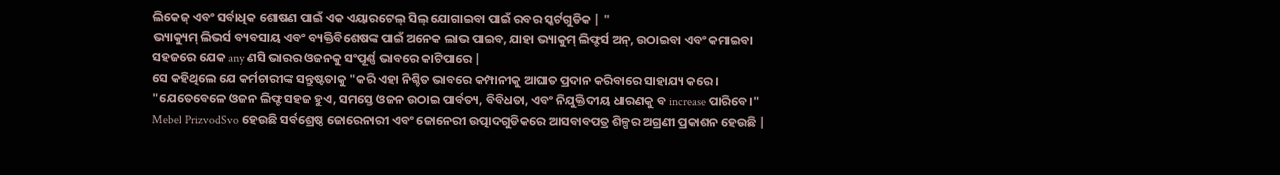ଲିକେଜ୍ ଏବଂ ସର୍ବାଧିକ ଶୋଷଣ ପାଇଁ ଏକ ଏୟାରଟେଲ୍ ସିଲ୍ ଯୋଗାଇବା ପାଇଁ ରବର ସ୍କର୍ଟଗୁଡିକ | "
ଭ୍ୟାକ୍ୟୁମ୍ ଲିଭର୍ସ ବ୍ୟବସାୟ ଏବଂ ବ୍ୟକ୍ତିବିଶେଷଙ୍କ ପାଇଁ ଅନେକ ଲାଭ ପାଇବ, ଯାହା ଭ୍ୟାକୁମ୍ ଲିଫ୍ଟର୍ସ ଅନ୍, ଉଠାଇବା ଏବଂ କମାଇବା ସହଜରେ ଯେକ any ଣସି ଭାରର ଓଜନକୁ ସଂପୂର୍ଣ୍ଣ ଭାବରେ କାଟିପାରେ |
ସେ କହିଥିଲେ ଯେ କର୍ମଚାରୀଙ୍କ ସନ୍ତୁଷ୍ଟତାକୁ "କରି ଏହା ନିଶ୍ଚିତ ଭାବରେ କମ୍ପାନୀକୁ ଆଘାତ ପ୍ରଦାନ କରିବାରେ ସାହାଯ୍ୟ କରେ। "ଯେତେବେଳେ ଓଜନ ଲିଫ୍ଟ ସହଜ ହୁଏ, ସମସ୍ତେ ଓଜନ ଉଠାଇ ପାର୍ବତ୍ୟ, ବିବିଧତା, ଏବଂ ନିଯୁକ୍ତିଦୀୟ ଧାରଣକୁ ବ increase ପାରିବେ।"
Mebel PrizvodSvo ହେଉଛି ସର୍ବଶ୍ରେଷ୍ଠ ଜୋରେନାରୀ ଏବଂ ଜୋନେରୀ ଉତ୍ପାଦଗୁଡିକରେ ଆସବାବପତ୍ର ଶିଳ୍ପର ଅଗ୍ରଣୀ ପ୍ରକାଶନ ହେଉଛି |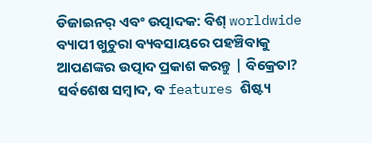ଡିଜାଇନର୍ ଏବଂ ଉତ୍ପାଦକ: ବିଶ୍ worldwide ବ୍ୟାପୀ ଖୁଚୁରା ବ୍ୟବସାୟରେ ପହଞ୍ଚିବାକୁ ଆପଣଙ୍କର ଉତ୍ପାଦ ପ୍ରକାଶ କରନ୍ତୁ | ବିକ୍ରେତା? ସର୍ବଶେଷ ସମ୍ବାଦ, ବ features ଶିଷ୍ଟ୍ୟ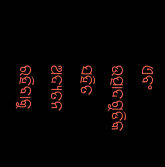ଏବଂ ଉତ୍ପାଦଗୁଡିକ ସହିତ ଅଦ୍ୟତନ ରହିବାକୁ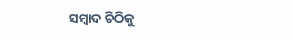ସମ୍ବାଦ ଚିଠିକୁ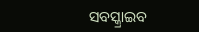ସବସ୍କ୍ରାଇବ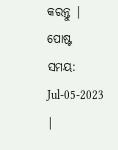କରନ୍ତୁ |
ପୋଷ୍ଟ ସମୟ: Jul-05-2023 |